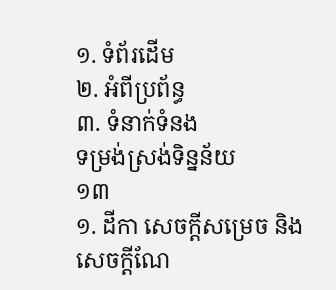១. ទំព័រដើម
២. អំពីប្រព័ន្ធ
៣. ទំនាក់ទំនង
ទម្រង់ស្រង់ទិន្នន័យ
១៣
១. ដីកា សេចក្តីសម្រេច និងសេចក្តីណែ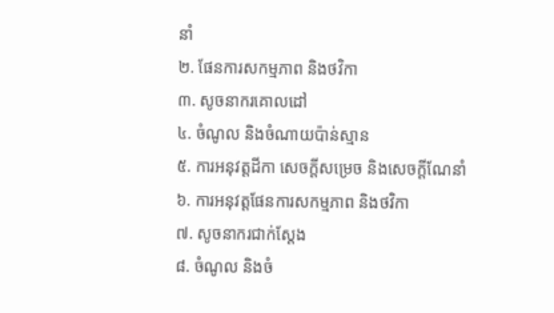នាំ
២. ផែនការសកម្មភាព និងថវិកា
៣. សូចនាករគោលដៅ
៤. ចំណូល និងចំណាយប៉ាន់ស្មាន
៥. ការអនុវត្តដីកា សេចក្តីសម្រេច និងសេចក្តីណែនាំ
៦. ការអនុវត្តផែនការសកម្មភាព និងថវិកា
៧. សូចនាករជាក់ស្តែង
៨. ចំណូល និងចំ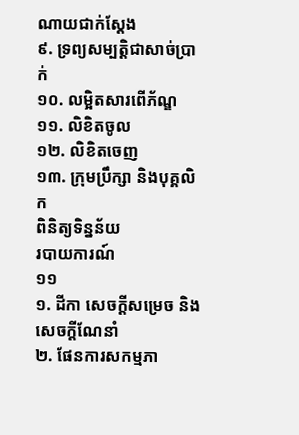ណាយជាក់ស្តែង
៩. ទ្រព្យសម្បត្តិជាសាច់ប្រាក់
១០. លម្អិតសារពើភ័ណ្ឌ
១១. លិខិតចូល
១២. លិខិតចេញ
១៣. ក្រុមប្រឹក្សា និងបុគ្គលិក
ពិនិត្យទិន្នន័យ
របាយការណ៍
១១
១. ដីកា សេចក្តីសម្រេច និងសេចក្តីណែនាំ
២. ផែនការសកម្មភា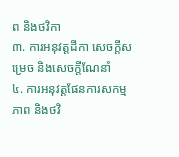ព និងថវិកា
៣. ការអនុវត្តដីកា សេចក្តីសម្រេច និងសេចក្តីណែនាំ
៤. ការអនុវត្តផែនការសកម្មភាព និងថវិ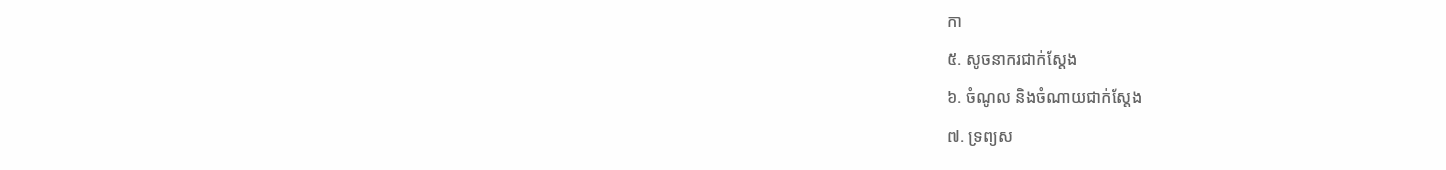កា
៥. សូចនាករជាក់ស្តែង
៦. ចំណូល និងចំណាយជាក់ស្តែង
៧. ទ្រព្យស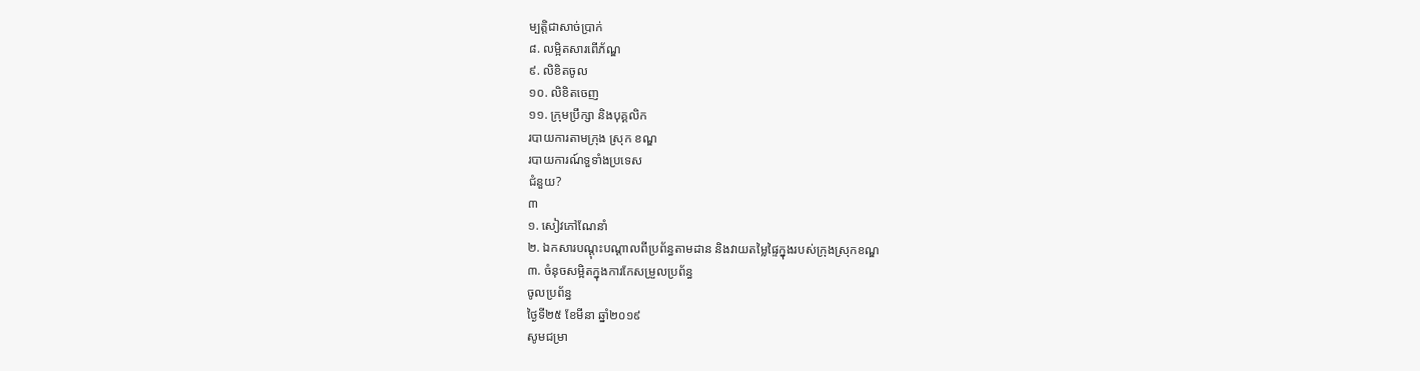ម្បត្តិជាសាច់ប្រាក់
៨. លម្អិតសារពើភ័ណ្ឌ
៩. លិខិតចូល
១០. លិខិតចេញ
១១. ក្រុមប្រឹក្សា និងបុគ្គលិក
របាយការតាមក្រុង ស្រុក ខណ្ឌ
របាយការណ៍ទួទាំងប្រទេស
ជំនួយ?
៣
១. សៀវភៅណែនាំ
២. ឯកសារបណ្តុះបណ្តាលពីប្រព័ន្ធតាមដាន និងវាយតម្លៃផ្ទៃក្នុងរបស់ក្រុងស្រុកខណ្ឌ
៣. ចំនុចសម្អិតក្នុងការកែសម្រួលប្រព័ន្ធ
ចូលប្រព័ន្ធ
ថ្ងៃទី២៥ ខែមីនា ឆ្នាំ២០១៩
សូមជម្រា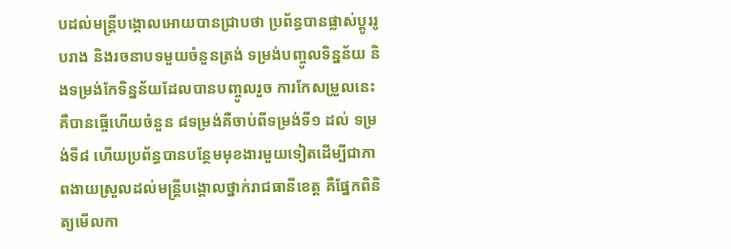បដល់មន្រ្តីបង្គោលអោយបានជ្រាបថា ប្រព័ន្ធបានផ្លាស់ប្តូររូបរាង និងរចនាបទមួយចំនួនត្រង់ ទម្រង់បញ្ចូលទិន្នន័យ និងទម្រង់កែទិន្នន័យដែលបានបញ្ចូលរួច ការកែសម្រួលនេះគឺបានធ្ចើហើយចំនួន ៨ទម្រង់គឺចាប់ពីទម្រង់ទី១ ដល់ ទម្រង់ទី៨ ហើយប្រព័ន្ធបានបន្ថែមមុខងារមួយទៀតដើម្បីជាភាពងាយស្រួលដល់មន្រ្តីបង្គោលថ្នាក់រាជធានីខេត្ត គឺផ្នែកពិនិត្យមើលកា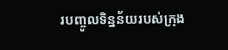របញ្ចូលទិន្នន័យរបស់ក្រុង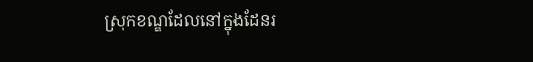ស្រុកខណ្ឌដែលនៅក្នុងដែនរ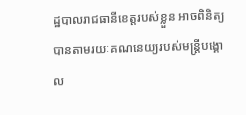ដ្ឋបាលរាជធានីខេត្តរបស់ខ្លួន អាចពិនិត្យបានតាមរយៈគណនេយ្យរបស់មន្រ្តីបង្គោល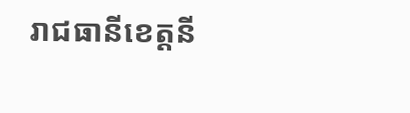រាជធានីខេត្តនី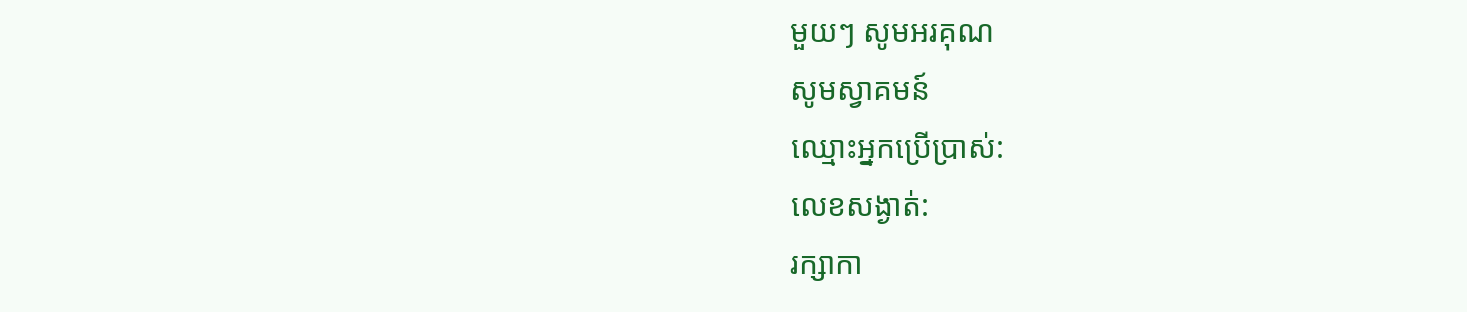មួយៗ សូមអរគុណ
សូមស្វាគមន៍
ឈ្មោះអ្នកប្រើប្រាស់:
លេខសង្ងាត់:
រក្សាកា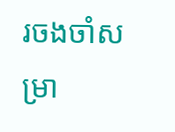រចងចាំសម្រា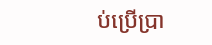ប់ប្រើប្រា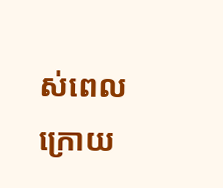ស់ពេលក្រោយ